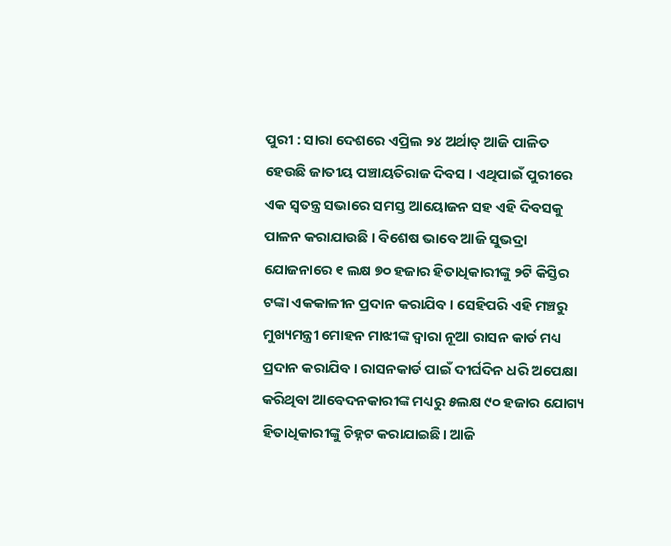ପୁରୀ : ସାରା ଦେଶରେ ଏପ୍ରିଲ ୨୪ ଅର୍ଥାତ୍ ଆଜି ପାଳିତ ହେଉଛି ଜାତୀୟ ପଞ୍ଚାୟତିରାଜ ଦିବସ । ଏଥିପାଇଁ ପୁରୀରେ ଏକ ସ୍ବତନ୍ତ୍ର ସଭାରେ ସମସ୍ତ ଆୟୋଜନ ସହ ଏହି ଦିବସକୁ ପାଳନ କରାଯାଉଛି । ବିଶେଷ ଭାବେ ଆଜି ସୁଭଦ୍ରା ଯୋଜନାରେ ୧ ଲକ୍ଷ ୭୦ ହଜାର ହିତାଧିକାରୀଙ୍କୁ ୨ଟି କିସ୍ତିର ଟଙ୍କା ଏକକାଳୀନ ପ୍ରଦାନ କରାଯିବ । ସେହିପରି ଏହି ମଞ୍ଚରୁ ମୁଖ୍ୟମନ୍ତ୍ରୀ ମୋହନ ମାଝୀଙ୍କ ଦ୍ୱାରା ନୂଆ ରାସନ କାର୍ଡ ମଧ୍ୟ ପ୍ରଦାନ କରାଯିବ । ରାସନକାର୍ଡ ପାଇଁ ଦୀର୍ଘଦିନ ଧରି ଅପେକ୍ଷା କରିଥିବା ଆବେଦନକାରୀଙ୍କ ମଧ୍ୟରୁ ୫ଲକ୍ଷ ୯୦ ହଜାର ଯୋଗ୍ୟ ହିତାଧିକାରୀଙ୍କୁ ଚିହ୍ନଟ କରାଯାଇଛି। ଆଜି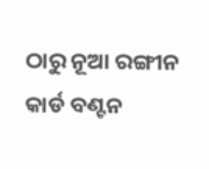ଠାରୁ ନୂଆ ରଙ୍ଗୀନ କାର୍ଡ ବଣ୍ଟନ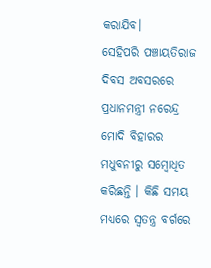କରାଯିବ।
ସେହିପରି ପଞ୍ଚାୟତିରାଜ ଦିବସ ଅବସରରେ ପ୍ରଧାନମନ୍ତ୍ରୀ ନରେନ୍ଦ୍ର ମୋଦି ବିହାରର ମଧୁବନୀରୁ ସମ୍ବୋଧିତ କରିଛନ୍ତି । କିଛି ସମୟ ମଧ୍ୟରେ ସ୍ବତନ୍ତ୍ର ବର୍ଗରେ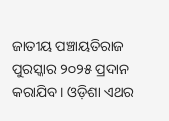ଜାତୀୟ ପଞ୍ଚାୟତିରାଜ ପୁରସ୍କାର ୨୦୨୫ ପ୍ରଦାନ କରାଯିବ। ଓଡ଼ିଶା ଏଥର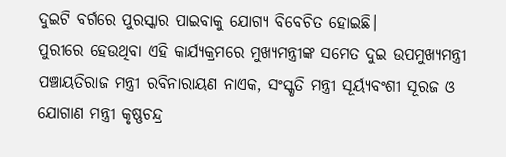ଦୁଇଟି ବର୍ଗରେ ପୁରସ୍କାର ପାଇବାକୁ ଯୋଗ୍ୟ ବିବେଚିତ ହୋଇଛି।
ପୁରୀରେ ହେଉଥିବା ଏହି କାର୍ଯ୍ୟକ୍ରମରେ ମୁଖ୍ୟମନ୍ତ୍ରୀଙ୍କ ସମେତ ଦୁଇ ଉପମୁଖ୍ୟମନ୍ତ୍ରୀ ପଞ୍ଚାୟତିରାଜ ମନ୍ତ୍ରୀ ରବିନାରାୟଣ ନାଏକ, ସଂସ୍କୃତି ମନ୍ତ୍ରୀ ସୂର୍ୟ୍ୟବଂଶୀ ସୂରଜ ଓ ଯୋଗାଣ ମନ୍ତ୍ରୀ କୃଷ୍ଣଚନ୍ଦ୍ର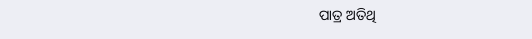ପାତ୍ର ଅତିଥି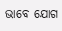ଭାବେ ଯୋଗ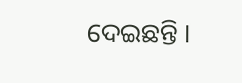ଦେଇଛନ୍ତି ।